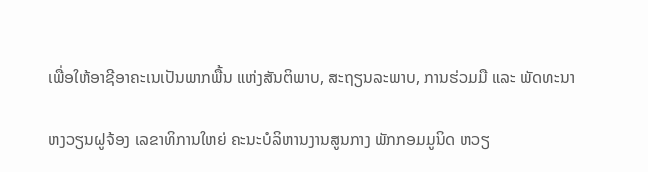ເພື່ອໃຫ້ອາຊີອາຄະເນເປັນພາກພື້ນ ແຫ່ງສັນຕິພາບ, ສະຖຽນລະພາບ, ການຮ່ວມມື ແລະ ພັດທະນາ

ຫງວຽນຝູຈ້ອງ ເລຂາທິການໃຫຍ່ ຄະນະບໍລິຫານງານສູນກາງ ພັກກອມມູນິດ ຫວຽ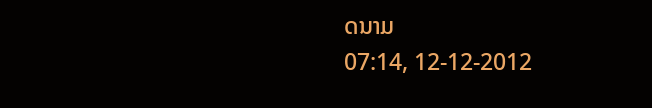ດນາມ
07:14, 12-12-2012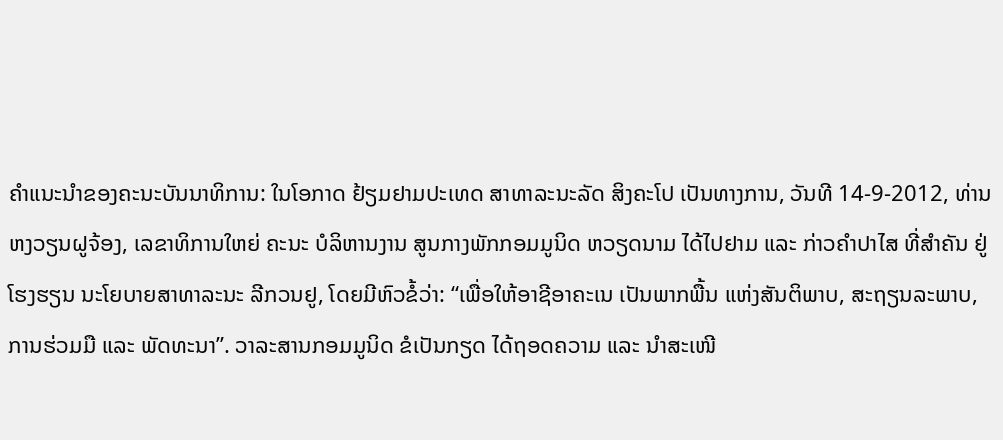ຄຳແນະນຳຂອງຄະນະບັນນາທິການ: ໃນໂອກາດ ຢ້ຽມຢາມປະເທດ ສາທາລະນະລັດ ສິງຄະໂປ ເປັນທາງການ, ວັນທີ 14-9-2012, ທ່ານ ຫງວຽນຝູຈ້ອງ, ເລຂາທິການໃຫຍ່ ຄະນະ ບໍລິຫານງານ ສູນກາງພັກກອມມູນິດ ຫວຽດນາມ ໄດ້ໄປຢາມ ແລະ ກ່າວຄຳປາໄສ ທີ່ສຳຄັນ ຢູ່ໂຮງຮຽນ ນະໂຍບາຍສາທາລະນະ ລີກວນຢູ, ໂດຍມີຫົວຂໍ້ວ່າ: “ເພື່ອໃຫ້ອາຊີອາຄະເນ ເປັນພາກພື້ນ ແຫ່ງສັນຕິພາບ, ສະຖຽນລະພາບ, ການຮ່ວມມື ແລະ ພັດທະນາ”. ວາລະສານກອມມູນິດ ຂໍເປັນກຽດ ໄດ້ຖອດຄວາມ ແລະ ນຳສະເໜີ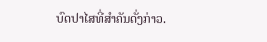ບົດປາໄສທີ່ສຳຄັນດັ່ງກ່າວ.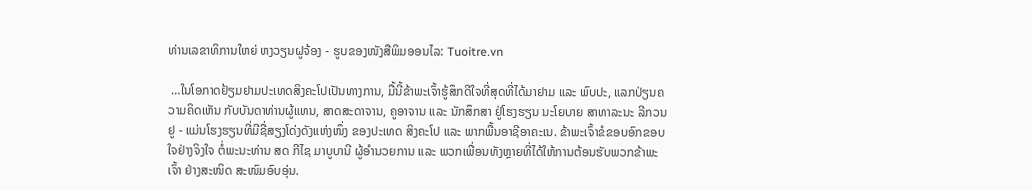ທ່ານເລຂາທິການໃຫຍ່ ຫງວຽນຝູຈ້ອງ - ຮູບຂອງໜັງສືພິມອອນໄລ: Tuoitre.vn

 …ໃນໂອກາດຢ້ຽມຢາມປະເທດສິງຄະໂປເປັນທາງການ, ມື້ນີ້ຂ້າພະເຈົ້າຮູ້ສຶກດີໃຈທີ່ສຸດທີ່ໄດ້ມາຢາມ ແລະ ພົບປະ, ແລກປ່ຽນຄວາມຄິດເຫັນ ກັບບັນດາທ່ານຜູ້ແທນ, ສາດສະດາຈານ, ຄູອາຈານ ແລະ ນັກສຶກສາ ຢູ່ໂຮງຮຽນ ນະໂຍບາຍ ສາທາລະນະ ລີກວນຢູ - ແມ່ນໂຮງຮຽນທີ່ມີຊື່ສຽງໂດ່ງດັງແຫ່ງໜຶ່ງ ຂອງປະເທດ ສິງຄະໂປ ແລະ ພາກພື້ນອາຊີອາຄະເນ. ຂ້າພະເຈົ້າຂໍຂອບອົກຂອບໃຈຢ່າງຈິງໃຈ ຕໍ່ພະນະທ່ານ ສດ ກີໄຊ ມາບູບານີ ຜູ້ອຳນວຍການ ແລະ ພວກເພື່ອນທັງຫຼາຍທີ່ໄດ້ໃຫ້ການຕ້ອນຮັບພວກຂ້າພະເຈົ້າ ຢ່າງສະໜິດ ສະໜົມອົບອຸ່ນ.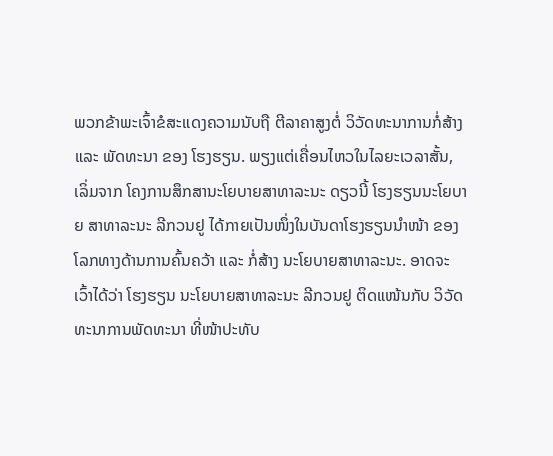ພວກຂ້າພະເຈົ້າຂໍສະແດງຄວາມນັບຖື ຕີລາຄາສູງຕໍ່ ວິວັດທະນາການກໍ່ສ້າງ ແລະ ພັດທະນາ ຂອງ ໂຮງຮຽນ. ພຽງແຕ່ເຄື່ອນໄຫວໃນໄລຍະເວລາສັ້ນ, ເລິ່ມຈາກ ໂຄງການສຶກສານະໂຍບາຍສາທາລະນະ ດຽວນີ້ ໂຮງຮຽນນະໂຍບາຍ ສາທາລະນະ ລີກວນຢູ ໄດ້ກາຍເປັນໜຶ່ງໃນບັນດາໂຮງຮຽນນຳໜ້າ ຂອງໂລກທາງດ້ານການຄົ້ນຄວ້າ ແລະ ກໍ່ສ້າງ ນະໂຍບາຍສາທາລະນະ. ອາດຈະເວົ້າໄດ້ວ່າ ໂຮງຮຽນ ນະໂຍບາຍສາທາລະນະ ລີກວນຢູ ຕິດແໜ້ນກັບ ວິວັດທະນາການພັດທະນາ ທີ່ໜ້າປະທັບ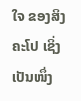ໃຈ ຂອງສິງຄະໂປ ເຊິ່ງເປັນໜຶ່ງ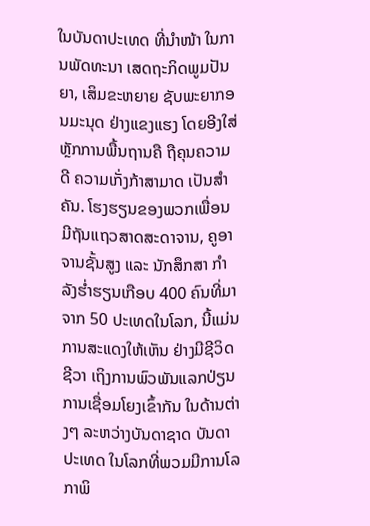ໃນບັນດາປະເທດ ທີ່ນຳໜ້າ ໃນການພັດທະນາ ເສດຖະກິດພູມປັນຍາ, ເສິມຂະຫຍາຍ ຊັບພະຍາກອນມະນຸດ ຢ່າງແຂງແຮງ ໂດຍອີງໃສ່ຫຼັກການພື້ນຖານຄື ຖືຄຸນຄວາມດີ ຄວາມເກັ່ງກ້າສາມາດ ເປັນສຳຄັນ. ໂຮງຮຽນຂອງພວກເພື່ອນ ມີຖັນແຖວສາດສະດາຈານ, ຄູອາຈານຊັ້ນສູງ ແລະ ນັກສຶກສາ ກຳລັງຮ່ຳຮຽນເກືອບ 400 ຄົນທີ່ມາຈາກ 50 ປະເທດໃນໂລກ, ນີ້ແມ່ນການສະແດງໃຫ້ເຫັນ ຢ່າງມີຊີວິດຊີວາ ເຖິງການພົວພັນແລກປ່ຽນ ການເຊື່ອມໂຍງເຂົ້າກັນ ໃນດ້ານຕ່າງໆ ລະຫວ່າງບັນດາຊາດ ບັນດາປະເທດ ໃນໂລກທີ່ພວມມີການໂລກາພິ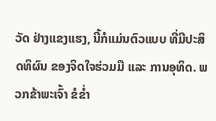ວັດ ຢ່າງແຂງແຮງ, ນີ້ກໍແມ່ນຕົວແບບ ທີ່ມີປະສິດທິຜົນ ຂອງຈິດໃຈຮ່ວມມື ແລະ ການອຸທິດ. ພວກຂ້າພະເຈົ້າ ຂໍຂ່ຳ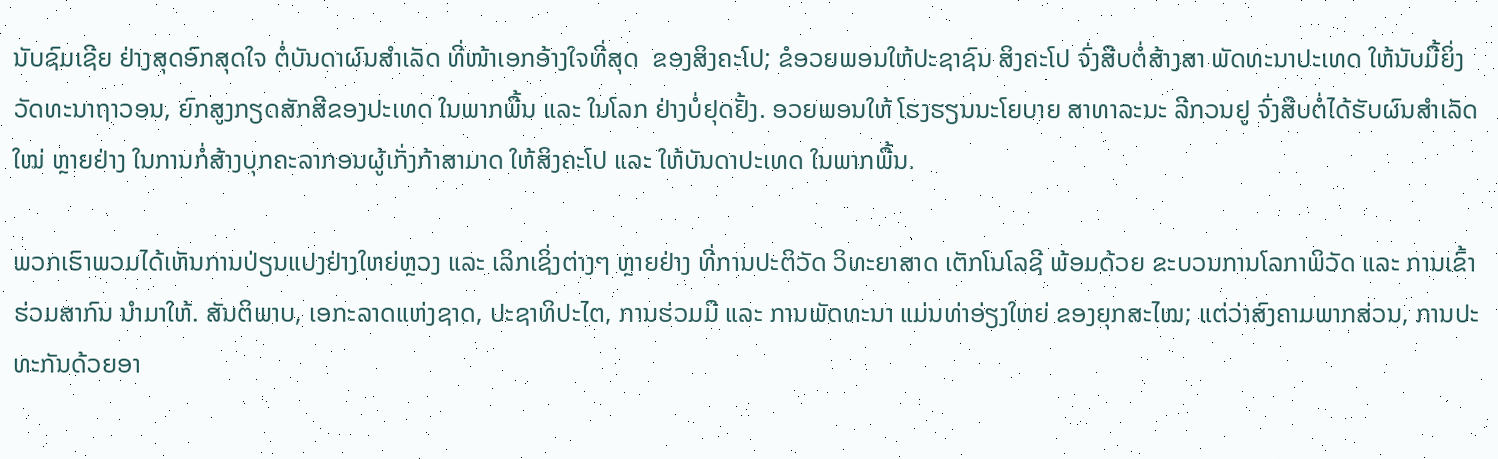ນັບຊົມເຊີຍ ຢ່າງສຸດອົກສຸດໃຈ ຕໍ່ບັນດາຜົນສຳເລັດ ທີ່ໜ້າເອກອ້າງໃຈທີ່ສຸດ  ຂອງສິງຄະໂປ; ຂໍອວຍພອນໃຫ້ປະຊາຊົນ ສິງຄະໂປ ຈົ່ງສືບຕໍ່ສ້າງສາ ພັດທະນາປະເທດ ໃຫ້ນັບມື້ຍິ່ງວັດທະນາຖາວອນ, ຍົກສູງກຽດສັກສີຂອງປະເທດ ໃນພາກພື້ນ ແລະ ໃນໂລກ ຢ່າງບໍ່ຢຸດຢັ້ງ. ອວຍພອນໃຫ້ ໂຮງຮຽນນະໂຍບາຍ ສາທາລະນະ ລີກວນຢູ ຈົ່ງສືບຕໍ່ໄດ້ຮັບຜົນສຳເລັດໃໝ່ ຫຼາຍຢ່າງ ໃນການກໍ່ສ້າງບຸກຄະລາກອນຜູ້ເກັ່ງກ້າສາມາດ ໃຫ້ສິງຄະໂປ ແລະ ໃຫ້ບັນດາປະເທດ ໃນພາກພື້ນ.

ພວກເຮົາພວມໄດ້ເຫັນການປ່ຽນແປງຢ່າງໃຫຍ່ຫຼວງ ແລະ ເລິກເຊິ່ງຕ່າງໆ ຫຼາຍຢ່າງ ທີ່ການປະຕິວັດ ວິທະຍາສາດ ເຕັກໂນໂລຊີ ພ້ອມດ້ວຍ ຂະບວນການໂລກາພິວັດ ແລະ ການເຂົ້າຮ່ວມສາກົນ ນຳມາໃຫ້. ສັນຕິພາບ, ເອກະລາດແຫ່ງຊາດ, ປະຊາທິປະໄຕ, ການຮ່ວມມື ແລະ ການພັດທະນາ ແມ່ນທ່າອ່ຽງໃຫຍ່ ຂອງຍຸກສະໄໝ; ແຕ່ວ່າສົງຄາມພາກສ່ວນ, ການປະທະກັນດ້ວຍອາ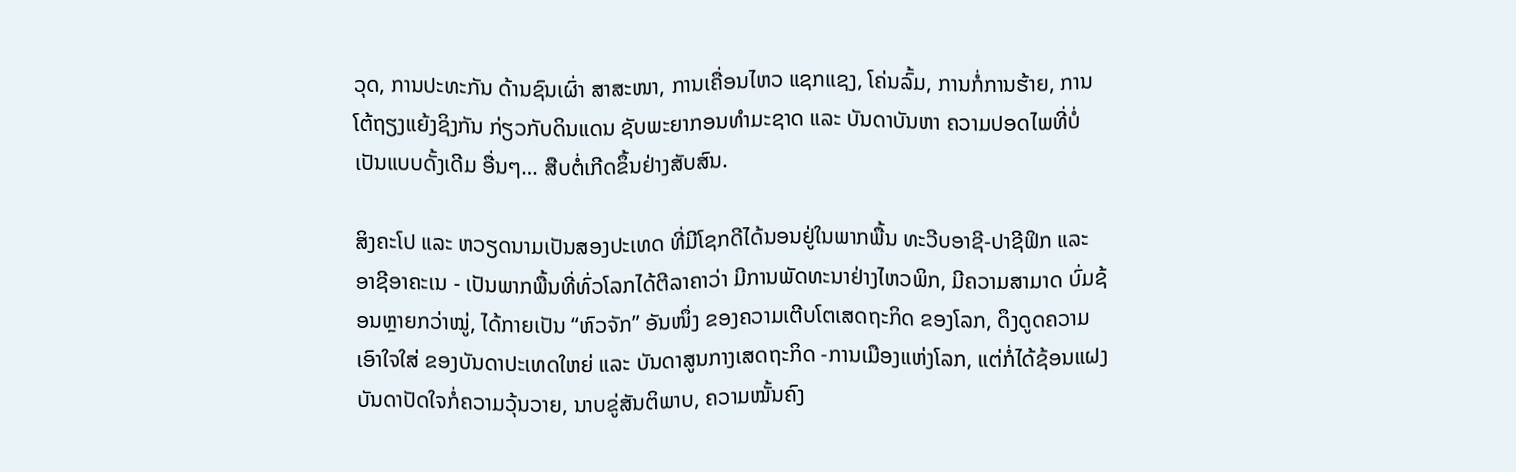ວຸດ, ການປະທະກັນ ດ້ານຊົນເຜົ່າ ສາສະໜາ, ການເຄື່ອນໄຫວ ແຊກແຊງ, ໂຄ່ນລົ້ມ, ການກໍ່ການຮ້າຍ, ການໂຕ້ຖຽງແຍ້ງຊິງກັນ ກ່ຽວກັບດິນແດນ ຊັບພະຍາກອນທຳມະຊາດ ແລະ ບັນດາບັນຫາ ຄວາມປອດໄພທີ່ບໍ່ເປັນແບບດັ້ງເດີມ ອື່ນໆ… ສືບຕໍ່ເກີດຂຶ້ນຢ່າງສັບສົນ.

ສິງຄະໂປ ແລະ ຫວຽດນາມເປັນສອງປະເທດ ທີ່ມີໂຊກດີໄດ້ນອນຢູ່ໃນພາກພື້ນ ທະວີບອາຊີ-ປາຊີຟິກ ແລະ ອາຊີອາຄະເນ - ເປັນພາກພື້ນທີ່ທົ່ວໂລກໄດ້ຕີລາຄາວ່າ ມີການພັດທະນາຢ່າງໄຫວພິກ, ມີຄວາມສາມາດ ບົ່ມຊ້ອນຫຼາຍກວ່າໝູ່, ໄດ້ກາຍເປັນ “ຫົວຈັກ” ອັນໜຶ່ງ ຂອງຄວາມເຕີບໂຕເສດຖະກິດ ຂອງໂລກ, ດຶງດູດຄວາມເອົາໃຈໃສ່ ຂອງບັນດາປະເທດໃຫຍ່ ແລະ ບັນດາສູນກາງເສດຖະກິດ -ການເມືອງແຫ່ງໂລກ, ແຕ່ກໍ່ໄດ້ຊ້ອນແຝງ ບັນດາປັດໃຈກໍ່ຄວາມວຸ້ນວາຍ, ນາບຂູ່ສັນຕິພາບ, ຄວາມໝັ້ນຄົງ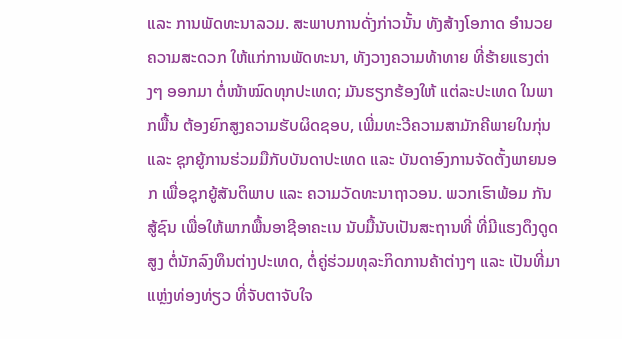ແລະ ການພັດທະນາລວມ. ສະພາບການດັ່ງກ່າວນັ້ນ ທັງສ້າງໂອກາດ ອຳນວຍຄວາມສະດວກ ໃຫ້ແກ່ການພັດທະນາ, ທັງວາງຄວາມທ້າທາຍ ທີ່ຮ້າຍແຮງຕ່າງໆ ອອກມາ ຕໍ່ໜ້າໝົດທຸກປະເທດ; ມັນຮຽກຮ້ອງໃຫ້ ແຕ່ລະປະເທດ ໃນພາກພື້ນ ຕ້ອງຍົກສູງຄວາມຮັບຜິດຊອບ, ເພີ່ມທະວີຄວາມສາມັກຄີພາຍໃນກຸ່ນ ແລະ ຊຸກຍູ້ການຮ່ວມມືກັບບັນດາປະເທດ ແລະ ບັນດາອົງການຈັດຕັ້ງພາຍນອກ ເພື່ອຊຸກຍູ້ສັນຕິພາບ ແລະ ຄວາມວັດທະນາຖາວອນ. ພວກເຮົາພ້ອມ ກັນສູ້ຊົນ ເພື່ອໃຫ້ພາກພື້ນອາຊີອາຄະເນ ນັບມື້ນັບເປັນສະຖານທີ່ ທີ່ມີແຮງດຶງດູດສູງ ຕໍ່ນັກລົງທຶນຕ່າງປະເທດ, ຕໍ່ຄູ່ຮ່ວມທຸລະກິດການຄ້າຕ່າງໆ ແລະ ເປັນທີ່ມາ ແຫຼ່ງທ່ອງທ່ຽວ ທີ່ຈັບຕາຈັບໃຈ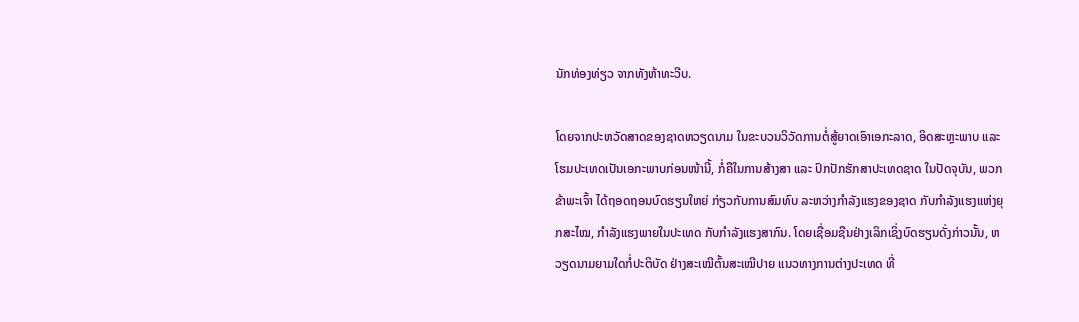ນັກທ່ອງທ່ຽວ ຈາກທັງຫ້າທະວີບ.

ໂດຍຈາກປະຫວັດສາດຂອງຊາດຫວຽດນາມ ໃນຂະບວນວິວັດການຕໍ່ສູ້ຍາດເອົາເອກະລາດ, ອິດສະຫຼະພາບ ແລະ ໂຮມປະເທດເປັນເອກະພາບກ່ອນໜ້ານີ້, ກໍ່ຄືໃນການສ້າງສາ ແລະ ປົກປັກຮັກສາປະເທດຊາດ ໃນປັດຈຸບັນ, ພວກຂ້າພະເຈົ້າ ໄດ້ຖອດຖອນບົດຮຽນໃຫຍ່ ກ່ຽວກັບການສົມທົບ ລະຫວ່າງກຳລັງແຮງຂອງຊາດ ກັບກຳລັງແຮງແຫ່ງຍຸກສະໄໝ, ກຳລັງແຮງພາຍໃນປະເທດ ກັບກຳລັງແຮງສາກົນ. ໂດຍເຊື່ອມຊືນຢ່າງເລິກເຊິ່ງບົດຮຽນດັ່ງກ່າວນັ້ນ, ຫວຽດນາມຍາມໃດກໍ່ປະຕິບັດ ຢ່າງສະເໝີຕົ້ນສະເໝີປາຍ ແນວທາງການຕ່າງປະເທດ ທີ່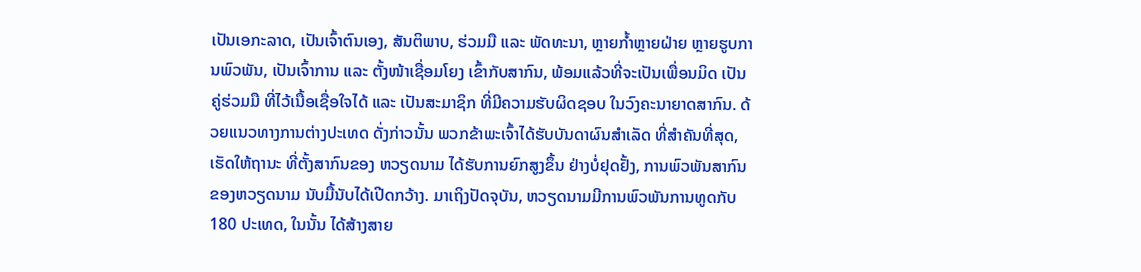ເປັນເອກະລາດ, ເປັນເຈົ້າຕົນເອງ, ສັນຕິພາບ, ຮ່ວມມື ແລະ ພັດທະນາ, ຫຼາຍກ້ຳຫຼາຍຝ່າຍ ຫຼາຍຮູບການພົວພັນ, ເປັນເຈົ້າການ ແລະ ຕັ້ງໜ້າເຊື່ອມໂຍງ ເຂົ້າກັບສາກົນ, ພ້ອມແລ້ວທີ່ຈະເປັນເພື່ອນມິດ ເປັນຄູ່ຮ່ວມມື ທີ່ໄວ້ເນື້ອເຊື່ອໃຈໄດ້ ແລະ ເປັນສະມາຊິກ ທີ່ມີຄວາມຮັບຜິດຊອບ ໃນວົງຄະນາຍາດສາກົນ. ດ້ວຍແນວທາງການຕ່າງປະເທດ ດັ່ງກ່າວນັ້ນ ພວກຂ້າພະເຈົ້າໄດ້ຮັບບັນດາຜົນສຳເລັດ ທີ່ສຳຄັນທີ່ສຸດ, ເຮັດໃຫ້ຖານະ ທີ່ຕັ້ງສາກົນຂອງ ຫວຽດນາມ ໄດ້ຮັບການຍົກສູງຂຶ້ນ ຢ່າງບໍ່ຢຸດຢັ້ງ, ການພົວພັນສາກົນຂອງຫວຽດນາມ ນັບມື້ນັບໄດ້ເປີດກວ້າງ. ມາເຖິງປັດຈຸບັນ, ຫວຽດນາມມີການພົວພັນການທູດກັບ 180 ປະເທດ, ໃນນັ້ນ ໄດ້ສ້າງສາຍ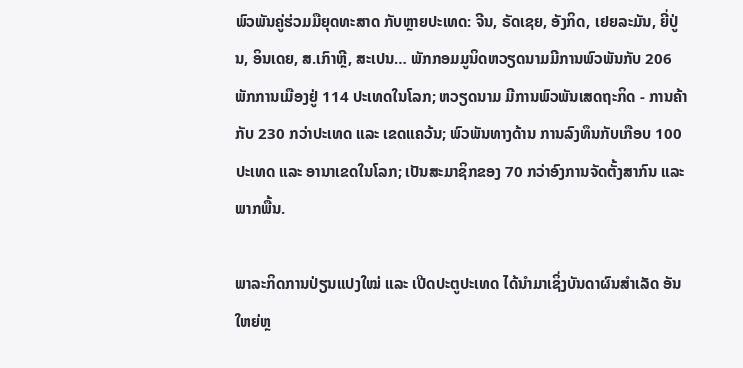ພົວພັນຄູ່ຮ່ວມມືຍຸດທະສາດ ກັບຫຼາຍປະເທດ: ຈີນ, ຣັດເຊຍ, ອັງກິດ, ເຢຍລະມັນ, ຍີ່ປູ່ນ, ອິນເດຍ, ສ.ເກົາຫຼີ, ສະເປນ… ພັກກອມມູນິດຫວຽດນາມມີການພົວພັນກັບ 206 ພັກການເມືອງຢູ່ 114 ປະເທດໃນໂລກ; ຫວຽດນາມ ມີການພົວພັນເສດຖະກິດ - ການຄ້າ ກັບ 230 ກວ່າປະເທດ ແລະ ເຂດແຄວ້ນ; ພົວພັນທາງດ້ານ ການລົງທຶນກັບເກືອບ 100 ປະເທດ ແລະ ອານາເຂດໃນໂລກ; ເປັນສະມາຊິກຂອງ 70 ກວ່າອົງການຈັດຕັ້ງສາກົນ ແລະ ພາກພື້ນ.

ພາລະກິດການປ່ຽນແປງໃໝ່ ແລະ ເປີດປະຕູປະເທດ ໄດ້ນຳມາເຊິ່ງບັນດາຜົນສຳເລັດ ອັນໃຫຍ່ຫຼ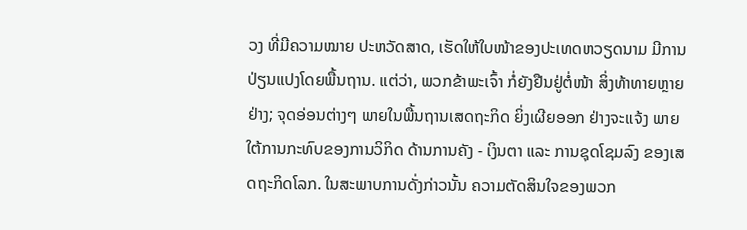ວງ ທີ່ມີຄວາມໝາຍ ປະຫວັດສາດ, ເຮັດໃຫ້ໃບໜ້າຂອງປະເທດຫວຽດນາມ ມີການປ່ຽນແປງໂດຍພື້ນຖານ. ແຕ່ວ່າ, ພວກຂ້າພະເຈົ້າ ກໍ່ຍັງຢືນຢູ່ຕໍ່ໜ້າ ສິ່ງທ້າທາຍຫຼາຍຢ່າງ; ຈຸດອ່ອນຕ່າງໆ ພາຍໃນພື້ນຖານເສດຖະກິດ ຍິ່ງເຜີຍອອກ ຢ່າງຈະແຈ້ງ ພາຍໃຕ້ການກະທົບຂອງການວິກິດ ດ້ານການຄັງ - ເງິນຕາ ແລະ ການຊຸດໂຊມລົງ ຂອງເສດຖະກິດໂລກ. ໃນສະພາບການດັ່ງກ່າວນັ້ນ ຄວາມຕັດສິນໃຈຂອງພວກ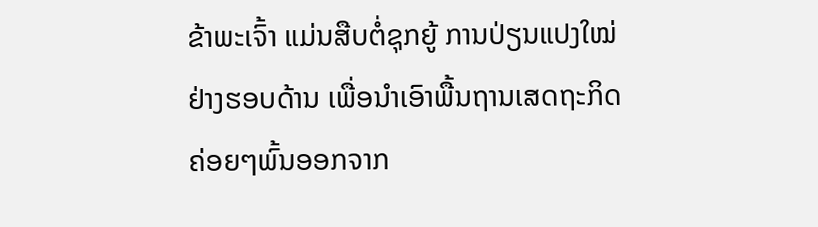ຂ້າພະເຈົ້າ ແມ່ນສືບຕໍ່ຊຸກຍູ້ ການປ່ຽນແປງໃໝ່ຢ່າງຮອບດ້ານ ເພື່ອນຳເອົາພື້ນຖານເສດຖະກິດ ຄ່ອຍໆພົ້ນອອກຈາກ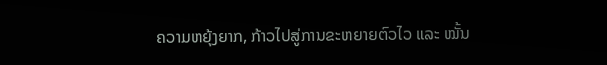ຄວາມຫຍຸ້ງຍາກ, ກ້າວໄປສູ່ການຂະຫຍາຍຕົວໄວ ແລະ ໝັ້ນ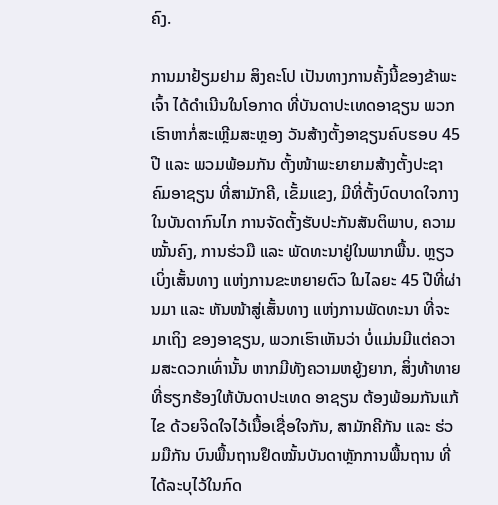ຄົງ.

ການມາຢ້ຽມຢາມ ສິງຄະໂປ ເປັນທາງການຄັ້ງນີ້ຂອງຂ້າພະເຈົ້າ ໄດ້ດຳເນີນໃນໂອກາດ ທີ່ບັນດາປະເທດອາຊຽນ ພວກເຮົາຫາກໍ່ສະເຫຼີມສະຫຼອງ ວັນສ້າງຕັ້ງອາຊຽນຄົບຮອບ 45 ປີ ແລະ ພວມພ້ອມກັນ ຕັ້ງໜ້າພະຍາຍາມສ້າງຕັ້ງປະຊາຄົມອາຊຽນ ທີ່ສາມັກຄີ, ເຂັ້ມແຂງ, ມີທີ່ຕັ້ງບົດບາດໃຈກາງ ໃນບັນດາກົນໄກ ການຈັດຕັ້ງຮັບປະກັນສັນຕິພາບ, ຄວາມໝັ້ນຄົງ, ການຮ່ວມື ແລະ ພັດທະນາຢູ່ໃນພາກພື້ນ. ຫຼຽວເບິ່ງເສັ້ນທາງ ແຫ່ງການຂະຫຍາຍຕົວ ໃນໄລຍະ 45 ປີທີ່ຜ່ານມາ ແລະ ຫັນໜ້າສູ່ເສັ້ນທາງ ແຫ່ງການພັດທະນາ ທີ່ຈະມາເຖິງ ຂອງອາຊຽນ, ພວກເຮົາເຫັນວ່າ ບໍ່ແມ່ນມີແຕ່ຄວາມສະດວກເທົ່ານັ້ນ ຫາກມີທັງຄວາມຫຍູ້ງຍາກ, ສິ່ງທ້າທາຍ ທີ່ຮຽກຮ້ອງໃຫ້ບັນດາປະເທດ ອາຊຽນ ຕ້ອງພ້ອມກັນແກ້ໄຂ ດ້ວຍຈິດໃຈໄວ້ເນື້ອເຊື່ອໃຈກັນ, ສາມັກຄີກັນ ແລະ ຮ່ວມມືກັນ ບົນພື້ນຖານຢຶດໝັ້ນບັນດາຫຼັກການພື້ນຖານ ທີ່ໄດ້ລະບຸໄວ້ໃນກົດ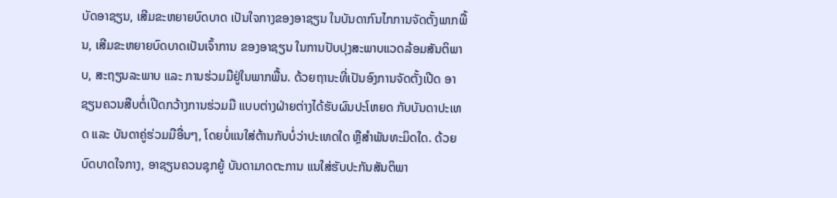ບັດອາຊຽນ, ເສີມຂະຫຍາຍບົດບາດ ເປັນໃຈກາງຂອງອາຊຽນ ໃນບັນດາກົນໄກການຈັດຕັ້ງພາກພື້ນ, ເສີມຂະຫຍາຍບົດບາດເປັນເຈົ້າການ ຂອງອາຊຽນ ໃນການປັບປຸງສະພາບແວດລ້ອມສັນຕິພາບ, ສະຖຽນລະພາບ ແລະ ການຮ່ວມມືຢູ່ໃນພາກພື້ນ. ດ້ວຍຖານະທີ່ເປັນອົງການຈັດຕັ້ງເປີດ ອາຊຽນຄວນສືບຕໍ່ເປີດກວ້າງການຮ່ວມມື ແບບຕ່າງຝ່າຍຕ່າງໄດ້ຮັບຜົນປະໂຫຍດ ກັບບັນດາປະເທດ ແລະ ບັນດາຄູ່ຮ່ວມມືອື່ນໆ, ໂດຍບໍ່ແນໃສ່ຕ້ານກັບບໍ່ວ່າປະເທດໃດ ຫຼືສຳພັນທະມິດໃດ. ດ້ວຍບົດບາດໃຈກາງ, ອາຊຽນຄວນຊຸກຍູ້ ບັນດາມາດຕະການ ແນໃສ່ຮັບປະກັນສັນຕິພາ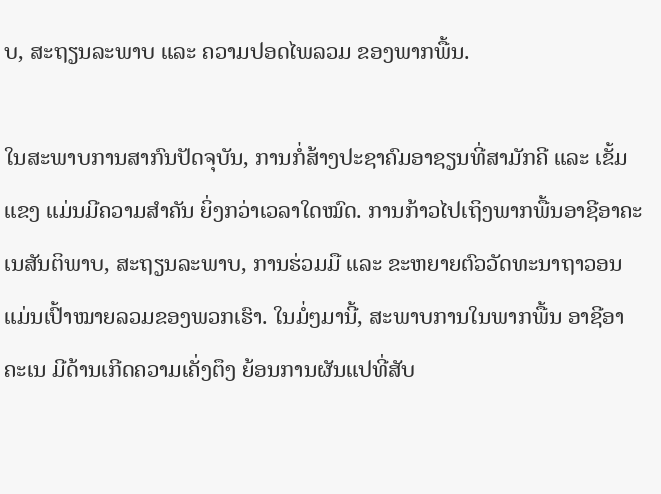ບ, ສະຖຽນລະພາບ ແລະ ຄວາມປອດໄພລວມ ຂອງພາກພື້ນ.

ໃນສະພາບການສາກົນປັດຈຸບັນ, ການກໍ່ສ້າງປະຊາຄົມອາຊຽນທີ່ສາມັກຄີ ແລະ ເຂັ້ມແຂງ ແມ່ນມີຄວາມສຳຄັນ ຍິ່ງກວ່າເວລາໃດໝົດ. ການກ້າວໄປເຖິງພາກພື້ນອາຊີອາຄະເນສັນຕິພາບ, ສະຖຽນລະພາບ, ການຮ່ວມມື ແລະ ຂະຫຍາຍຕົວວັດທະນາຖາວອນ ແມ່ນເປົ້າໝາຍລວມຂອງພວກເຮົາ. ໃນມໍ່ໆມານີ້, ສະພາບການໃນພາກພື້ນ ອາຊີອາຄະເນ ມີດ້ານເກີດຄວາມເຄັ່ງຕຶງ ຍ້ອນການຜັນແປທີ່ສັບ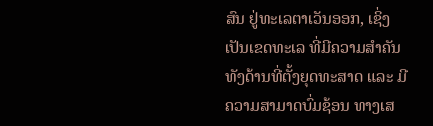ສົນ ຢູ່ທະເລຕາເວັນອອກ, ເຊິ່ງເປັນເຂດທະເລ ທີ່ມີຄວາມສຳຄັນ ທັງດ້ານທີ່ຕັ້ງຍຸດທະສາດ ແລະ ມີຄວາມສາມາດບົ່ມຊ້ອນ ທາງເສ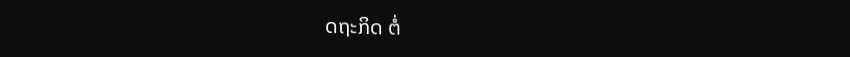ດຖະກິດ ຕໍ່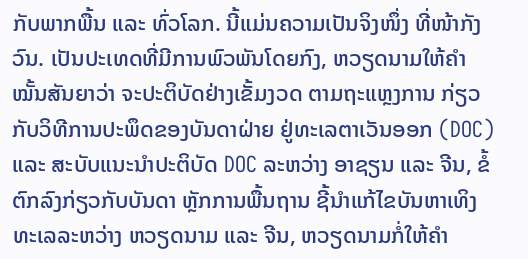ກັບພາກພື້ນ ແລະ ທົ່ວໂລກ. ນີ້ແມ່ນຄວາມເປັນຈິງໜຶ່ງ ທີ່ໜ້າກັງວົນ. ເປັນປະເທດທີ່ມີການພົວພັນໂດຍກົງ, ຫວຽດນາມໃຫ້ຄຳໝັ້ນສັນຍາວ່າ ຈະປະຕິບັດຢ່າງເຂັ້ມງວດ ຕາມຖະແຫຼງການ ກ່ຽວກັບວິທີການປະພຶດຂອງບັນດາຝ່າຍ ຢູ່ທະເລຕາເວັນອອກ (DOC) ແລະ ສະບັບແນະນຳປະຕິບັດ DOC ລະຫວ່າງ ອາຊຽນ ແລະ ຈີນ, ຂໍ້ຕົກລົງກ່ຽວກັບບັນດາ ຫຼັກການພື້ນຖານ ຊີ້ນຳແກ້ໄຂບັນຫາເທິງທະເລລະຫວ່າງ ຫວຽດນາມ ແລະ ຈີນ, ຫວຽດນາມກໍ່ໃຫ້ຄຳ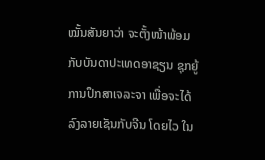ໝັ້ນສັນຍາວ່າ ຈະຕັ້ງໜ້າພ້ອມກັບບັນດາປະເທດອາຊຽນ ຊຸກຍູ້ການປຶກສາເຈລະຈາ ເພື່ອຈະໄດ້ລົງລາຍເຊັນກັບຈີນ ໂດຍໄວ ໃນ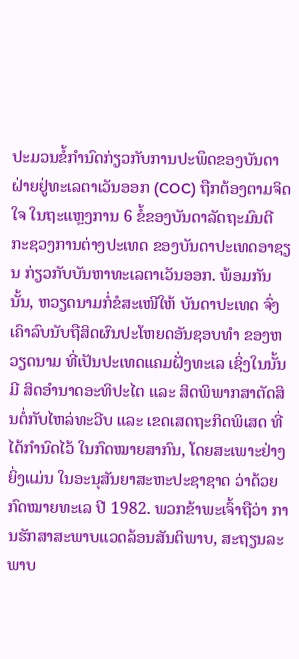ປະມວນຂໍ້ກຳນົດກ່ຽວກັບການປະພຶດຂອງບັນດາ ຝ່າຍຢູ່ທະເລຕາເວັນອອກ (COC) ຖືກຕ້ອງຕາມຈິດໃຈ ໃນຖະແຫຼງການ 6 ຂໍ້ຂອງບັນດາລັດຖະມົນຕີ ກະຊວງການຕ່າງປະເທດ ຂອງບັນດາປະເທດອາຊຽນ ກ່ຽວກັບບັນຫາທະເລຕາເວັນອອກ. ພ້ອມກັນນັ້ນ, ຫວຽດນາມກໍ່ຂໍສະເໜີໃຫ້ ບັນດາປະເທດ ຈົ່ງເຄົາລົບນັບຖືສິດຜົນປະໂຫຍດອັນຊອບທຳ ຂອງຫວຽດນາມ ທີ່ເປັນປະເທດແຄມຝັ່ງທະເລ ເຊິ່ງໃນນັ້ນມີ ສິດອຳນາດອະທິປະໄຕ ແລະ ສິດພິພາກສາຕັດສິນຕໍ່ກັບໄຫລ່ທະວີບ ແລະ ເຂດເສດຖະກິດພິເສດ ທີ່ໄດ້ກຳນົດໄວ້ ໃນກົດໝາຍສາກົນ, ໂດຍສະເພາະຢ່າງຍິ່ງແມ່ນ ໃນອະນຸສັນຍາສະຫະປະຊາຊາດ ວ່າດ້ວຍກົດໝາຍທະເລ ປີ 1982. ພວກຂ້າພະເຈົ້າຖືວ່າ ການຮັກສາສະພາບແວດລ້ອນສັນຕິພາບ, ສະຖຽນລະພາບ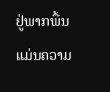ຢູ່ພາກພື້ນ ແມ່ນຄວາມ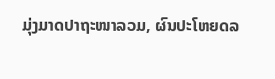ມຸ່ງມາດປາຖະໜາລວມ, ຜົນປະໂຫຍດລ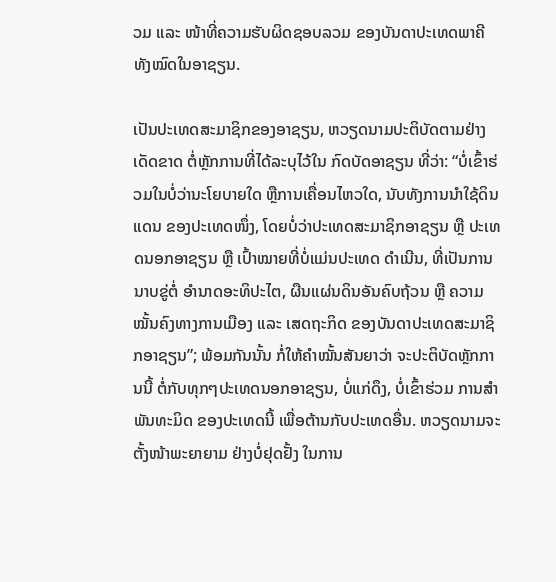ວມ ແລະ ໜ້າທີ່ຄວາມຮັບຜິດຊອບລວມ ຂອງບັນດາປະເທດພາຄີທັງໝົດໃນອາຊຽນ.

ເປັນປະເທດສະມາຊິກຂອງອາຊຽນ, ຫວຽດນາມປະຕິບັດຕາມຢ່າງເດັດຂາດ ຕໍ່ຫຼັກການທີ່ໄດ້ລະບຸໄວ້ໃນ ກົດບັດອາຊຽນ ທີ່ວ່າ: “ບໍ່ເຂົ້າຮ່ວມໃນບໍ່ວ່ານະໂຍບາຍໃດ ຫຼືການເຄື່ອນໄຫວໃດ, ນັບທັງການນຳໃຊ້ດິນແດນ ຂອງປະເທດໜຶ່ງ, ໂດຍບໍ່ວ່າປະເທດສະມາຊິກອາຊຽນ ຫຼື ປະເທດນອກອາຊຽນ ຫຼື ເປົ້າໝາຍທີ່ບໍ່ແມ່ນປະເທດ ດຳເນີນ, ທີ່ເປັນການນາບຂູ່ຕໍ່ ອຳນາດອະທິປະໄຕ, ຜືນແຜ່ນດິນອັນຄົບຖ້ວນ ຫຼື ຄວາມໝັ້ນຄົງທາງການເມືອງ ແລະ ເສດຖະກິດ ຂອງບັນດາປະເທດສະມາຊິກອາຊຽນ”; ພ້ອມກັນນັ້ນ ກໍ່ໃຫ້ຄຳໝັ້ນສັນຍາວ່າ ຈະປະຕິບັດຫຼັກການນີ້ ຕໍ່ກັບທຸກໆປະເທດນອກອາຊຽນ, ບໍ່ແກ່ດຶງ, ບໍ່ເຂົ້າຮ່ວມ ການສຳພັນທະມິດ ຂອງປະເທດນີ້ ເພື່ອຕ້ານກັບປະເທດອື່ນ. ຫວຽດນາມຈະຕັ້ງໜ້າພະຍາຍາມ ຢ່າງບໍ່ຢຸດຢັ້ງ ໃນການ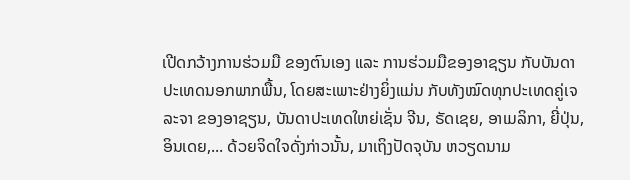ເປີດກວ້າງການຮ່ວມມື ຂອງຕົນເອງ ແລະ ການຮ່ວມມືຂອງອາຊຽນ ກັບບັນດາປະເທດນອກພາກພື້ນ, ໂດຍສະເພາະຢ່າງຍິ່ງແມ່ນ ກັບທັງໝົດທຸກປະເທດຄູ່ເຈລະຈາ ຂອງອາຊຽນ, ບັນດາປະເທດໃຫຍ່ເຊັ່ນ ຈີນ, ຣັດເຊຍ, ອາເມລິກາ, ຍີ່ປຸ່ນ, ອິນເດຍ,... ດ້ວຍຈິດໃຈດັ່ງກ່າວນັ້ນ, ມາເຖິງປັດຈຸບັນ ຫວຽດນາມ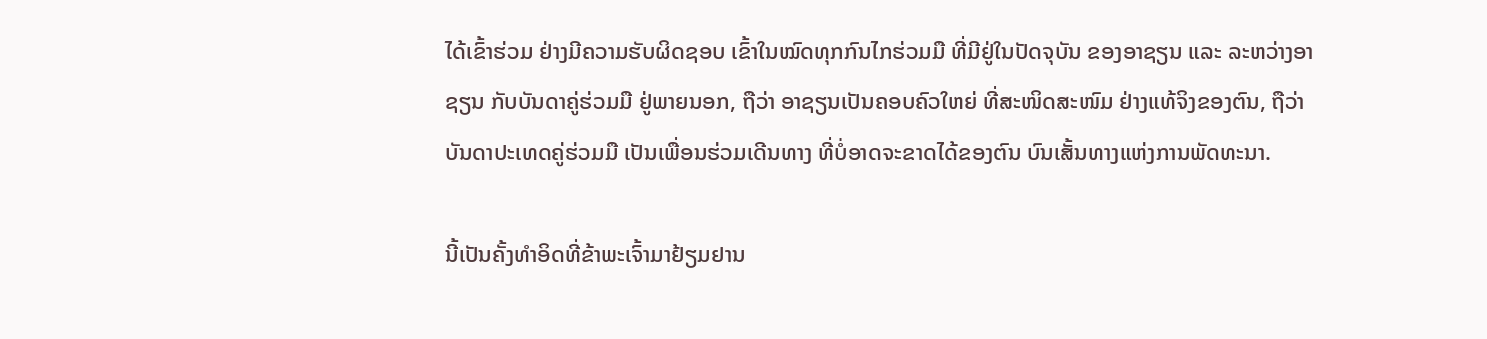ໄດ້ເຂົ້າຮ່ວມ ຢ່າງມີຄວາມຮັບຜິດຊອບ ເຂົ້າໃນໝົດທຸກກົນໄກຮ່ວມມື ທີ່ມີຢູ່ໃນປັດຈຸບັນ ຂອງອາຊຽນ ແລະ ລະຫວ່າງອາຊຽນ ກັບບັນດາຄູ່ຮ່ວມມື ຢູ່ພາຍນອກ, ຖືວ່າ ອາຊຽນເປັນຄອບຄົວໃຫຍ່ ທີ່ສະໜິດສະໜົມ ຢ່າງແທ້ຈິງຂອງຕົນ, ຖືວ່າ ບັນດາປະເທດຄູ່ຮ່ວມມື ເປັນເພື່ອນຮ່ວມເດີນທາງ ທີ່ບໍ່ອາດຈະຂາດໄດ້ຂອງຕົນ ບົນເສັ້ນທາງແຫ່ງການພັດທະນາ.

ນີ້ເປັນຄັ້ງທຳອິດທີ່ຂ້າພະເຈົ້າມາຢ້ຽມຢານ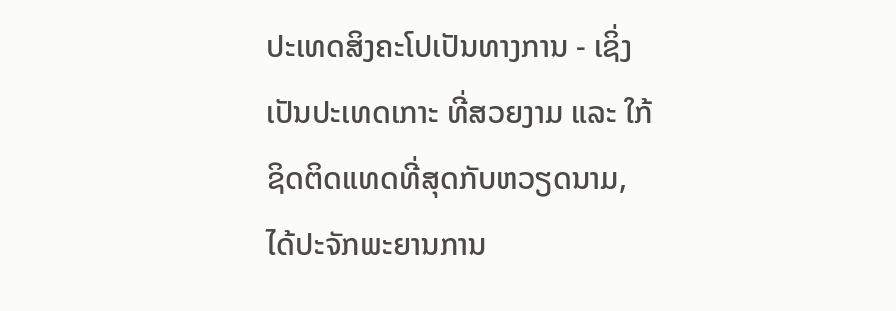ປະເທດສິງຄະໂປເປັນທາງການ - ເຊິ່ງເປັນປະເທດເກາະ ທີ່ສວຍງາມ ແລະ ໃກ້ຊິດຕິດແທດທີ່ສຸດກັບຫວຽດນາມ, ໄດ້ປະຈັກພະຍານການ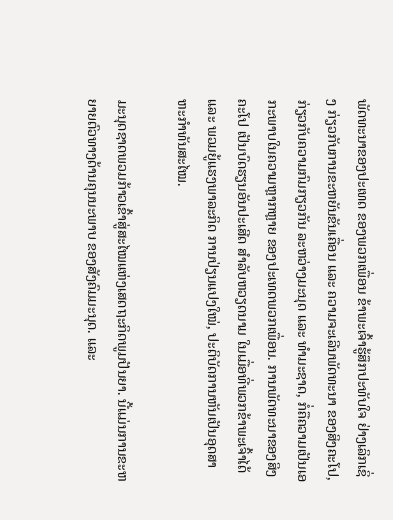ພັດທະນາຂອງປະເທດ ຂອງພວກເພື່ອນ ຂ້າພະເຈົ້າຮູ້ສຶກປະທັບໃຈ ຢ່າງເລິກເຊິ່ງ ກ່ຽວກັບການຂະຫຍັນຂັນເຄື່ອນ ແລະ ຄວາມຈະເລີນພັດທະນາ ຂອງສິງຄະໂປ, ກ່ຽວກັບຄວາມກົມກຽວກັນ ລະຫວ່າງມະນຸດ ແລະ ທຳມະຊາດ, ກໍ່ຄືຄວາມເປັນເອກະພາບໃນຄວາມຫຼາກຫຼາຍ ຂອງປະເທດພວກເພື່ອນ. ການພັດທະນາຂອງສິງຄະໂປ ເປັນບົດຮຽນອັນປະເສີດ ສຳລັບຫວຽດນາມ ໃນເມື່ອທີ່ພວກຂ້າພະເຈົ້າໄດ້ ແລະ ພວມຍູ້ແຮງພາລະກິດ ການປ່ຽນແປງໃໝ່, ປະຕິບັດການຫັນເປັນອຸດສາຫະກຳທັນສະໄໝ.

ມະນຸດຊາດພວມກ້າວເຂົ້າສູ່ສະໄໝແຫ່ງເສດຖະກິດພູມປັນຍາ. ນີ້ແມ່ນການຂະຫຍາຍຕົວທາງດ້ານຄຸນນະພາບ ຂອງສັງຄົມມະນຸດ. ແລະ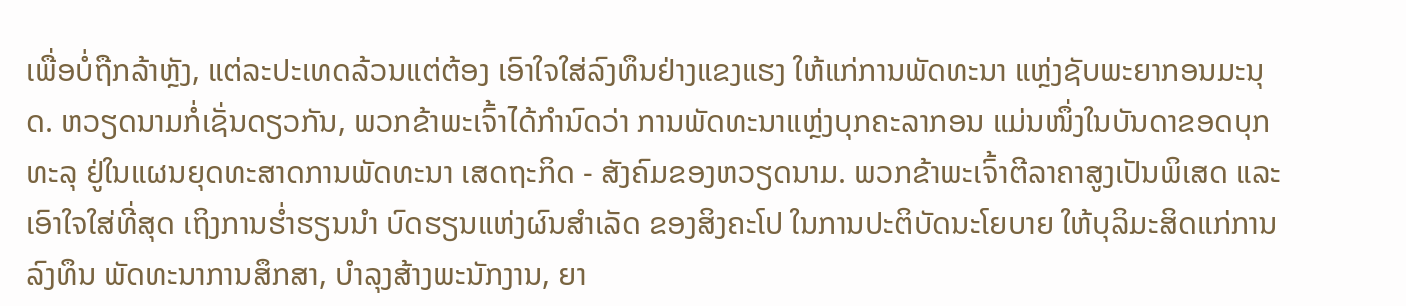ເພື່ອບໍ່ຖືກລ້າຫຼັງ, ແຕ່ລະປະເທດລ້ວນແຕ່ຕ້ອງ ເອົາໃຈໃສ່ລົງທຶນຢ່າງແຂງແຮງ ໃຫ້ແກ່ການພັດທະນາ ແຫຼ່ງຊັບພະຍາກອນມະນຸດ. ຫວຽດນາມກໍ່ເຊັ່ນດຽວກັນ, ພວກຂ້າພະເຈົ້າໄດ້ກຳນົດວ່າ ການພັດທະນາແຫຼ່ງບຸກຄະລາກອນ ແມ່ນໜຶ່ງໃນບັນດາຂອດບຸກທະລຸ ຢູ່ໃນແຜນຍຸດທະສາດການພັດທະນາ ເສດຖະກິດ - ສັງຄົມຂອງຫວຽດນາມ. ພວກຂ້າພະເຈົ້າຕີລາຄາສູງເປັນພິເສດ ແລະ ເອົາໃຈໃສ່ທີ່ສຸດ ເຖິງການຮ່ຳຮຽນນຳ ບົດຮຽນແຫ່ງຜົນສຳເລັດ ຂອງສິງຄະໂປ ໃນການປະຕິບັດນະໂຍບາຍ ໃຫ້ບຸລິມະສິດແກ່ການລົງທຶນ ພັດທະນາການສຶກສາ, ບຳລຸງສ້າງພະນັກງານ, ຍາ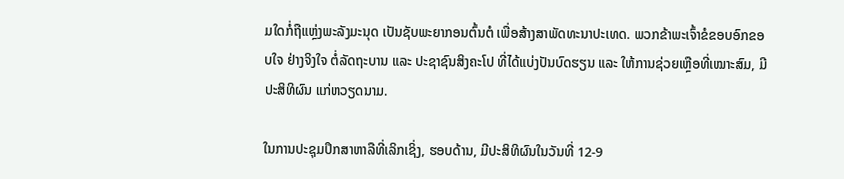ມໃດກໍ່ຖືແຫຼ່ງພະລັງມະນຸດ ເປັນຊັບພະຍາກອນຕົ້ນຕໍ ເພື່ອສ້າງສາພັດທະນາປະເທດ. ພວກຂ້າພະເຈົ້າຂໍຂອບອົກຂອບໃຈ ຢ່າງຈິງໃຈ ຕໍ່ລັດຖະບານ ແລະ ປະຊາຊົນສິງຄະໂປ ທີ່ໄດ້ແບ່ງປັນບົດຮຽນ ແລະ ໃຫ້ການຊ່ວຍເຫຼືອທີ່ເໝາະສົມ, ມີປະສິທິຜົນ ແກ່ຫວຽດນາມ.

ໃນການປະຊຸມປຶກສາຫາລືທີ່ເລິກເຊິ່ງ, ຮອບດ້ານ, ມີປະສິທິຜົນໃນວັນທີ່ 12-9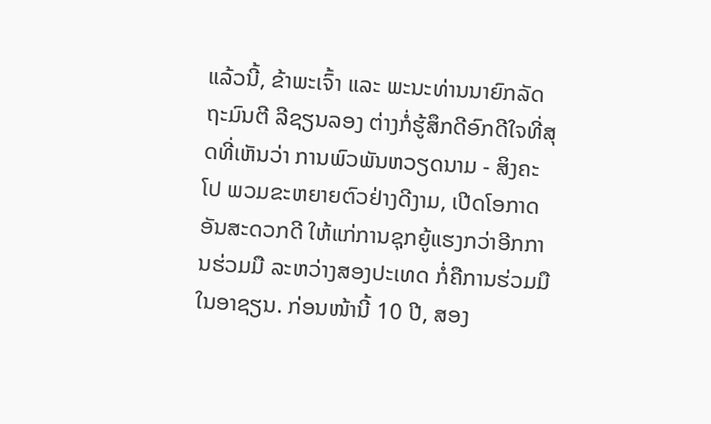ແລ້ວນີ້, ຂ້າພະເຈົ້າ ແລະ ພະນະທ່ານນາຍົກລັດຖະມົນຕີ ລີຊຽນລອງ ຕ່າງກໍ່ຮູ້ສຶກດີອົກດີໃຈທີ່ສຸດທີ່ເຫັນວ່າ ການພົວພັນຫວຽດນາມ - ສິງຄະໂປ ພວມຂະຫຍາຍຕົວຢ່າງດີງາມ, ເປີດໂອກາດອັນສະດວກດີ ໃຫ້ແກ່ການຊຸກຍູ້ແຮງກວ່າອີກການຮ່ວມມື ລະຫວ່າງສອງປະເທດ ກໍ່ຄືການຮ່ວມມືໃນອາຊຽນ. ກ່ອນໜ້ານີ້ 10 ປີ, ສອງ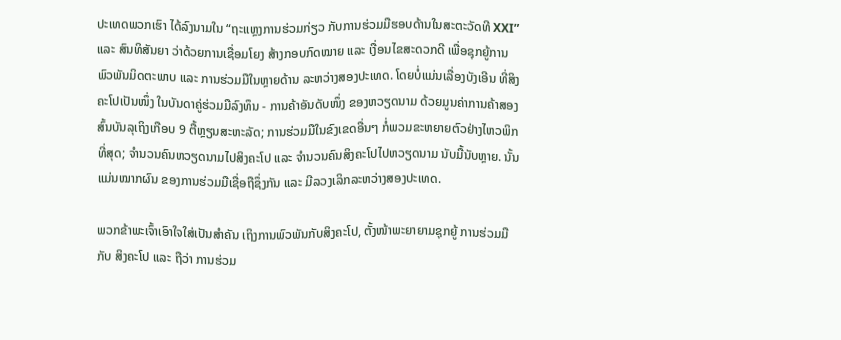ປະເທດພວກເຮົາ ໄດ້ລົງນາມໃນ “ຖະແຫຼງການຮ່ວມກ່ຽວ ກັບການຮ່ວມມືຮອບດ້ານໃນສະຕະວັດທີ XXI” ແລະ ສົນທິສັນຍາ ວ່າດ້ວຍການເຊື່ອມໂຍງ ສ້າງກອບກົດໝາຍ ແລະ ເງື່ອນໄຂສະດວກດີ ເພື່ອຊຸກຍູ້ການພົວພັນມິດຕະພາບ ແລະ ການຮ່ວມມືໃນຫຼາຍດ້ານ ລະຫວ່າງສອງປະເທດ. ໂດຍບໍ່ແມ່ນເລື່ອງບັງເອີນ ທີ່ສິງຄະໂປເປັນໜຶ່ງ ໃນບັນດາຄູ່ຮ່ວມມືລົງທຶນ - ການຄ້າອັນດັບໜຶ່ງ ຂອງຫວຽດນາມ ດ້ວຍມູນຄ່າການຄ້າສອງສົ້ນບັນລຸເຖິງເກືອບ 9 ຕື້ຫຼຽນສະຫະລັດ; ການຮ່ວມມືໃນຂົງເຂດອື່ນໆ ກໍ່ພວມຂະຫຍາຍຕົວຢ່າງໄຫວພິກທີ່ສຸດ; ຈຳນວນຄົນຫວຽດນາມໄປສິງຄະໂປ ແລະ ຈຳນວນຄົນສິງຄະໂປໄປຫວຽດນາມ ນັບມື້ນັບຫຼາຍ. ນັ້ນແມ່ນໝາກຜົນ ຂອງການຮ່ວມມືເຊື່ອຖືຊຶ່ງກັນ ແລະ ມີລວງເລິກລະຫວ່າງສອງປະເທດ.

ພວກຂ້າພະເຈົ້າເອົາໃຈໃສ່ເປັນສຳຄັນ ເຖິງການພົວພັນກັບສິງຄະໂປ, ຕັ້ງໜ້າພະຍາຍາມຊຸກຍູ້ ການຮ່ວມມືກັບ ສິງຄະໂປ ແລະ ຖືວ່າ ການຮ່ວມ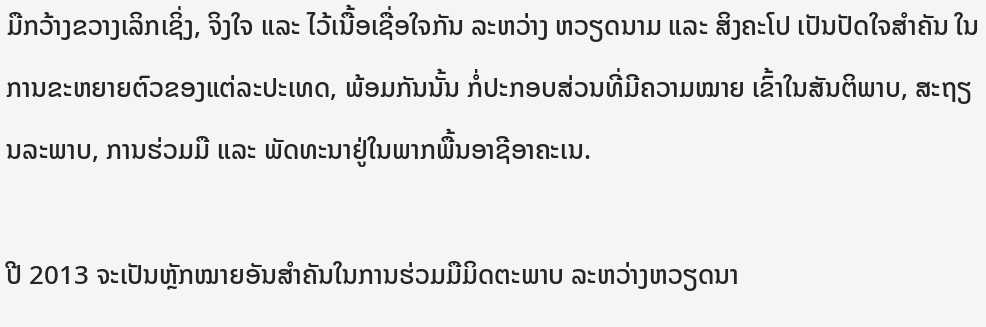ມືກວ້າງຂວາງເລິກເຊິ່ງ, ຈິງໃຈ ແລະ ໄວ້ເນື້ອເຊື່ອໃຈກັນ ລະຫວ່າງ ຫວຽດນາມ ແລະ ສິງຄະໂປ ເປັນປັດໃຈສຳຄັນ ໃນການຂະຫຍາຍຕົວຂອງແຕ່ລະປະເທດ, ພ້ອມກັນນັ້ນ ກໍ່ປະກອບສ່ວນທີ່ມີຄວາມໝາຍ ເຂົ້າໃນສັນຕິພາບ, ສະຖຽນລະພາບ, ການຮ່ວມມື ແລະ ພັດທະນາຢູ່ໃນພາກພື້ນອາຊີອາຄະເນ.

ປີ 2013 ຈະເປັນຫຼັກໝາຍອັນສຳຄັນໃນການຮ່ວມມືມິດຕະພາບ ລະຫວ່າງຫວຽດນາ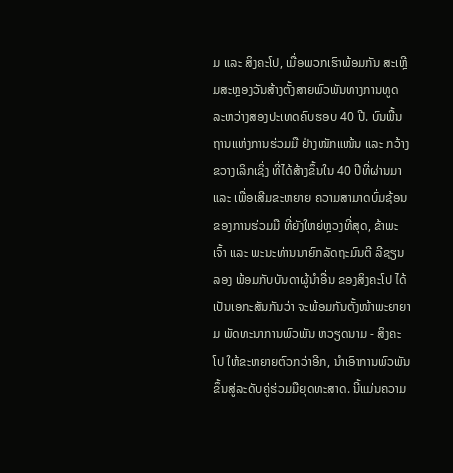ມ ແລະ ສິງຄະໂປ, ເມື່ອພວກເຮົາພ້ອມກັນ ສະເຫຼີມສະຫຼອງວັນສ້າງຕັ້ງສາຍພົວພັນທາງການທູດ ລະຫວ່າງສອງປະເທດຄົບຮອບ 40 ປີ. ບົນພື້ນຖານແຫ່ງການຮ່ວມມື ຢ່າງໜັກແໜ້ນ ແລະ ກວ້າງຂວາງເລິກເຊິ່ງ ທີ່ໄດ້ສ້າງຂຶ້ນໃນ 40 ປີທີ່ຜ່ານມາ ແລະ ເພື່ອເສີມຂະຫຍາຍ ຄວາມສາມາດບົ່ມຊ້ອນ ຂອງການຮ່ວມມື ທີ່ຍັງໃຫຍ່ຫຼວງທີ່ສຸດ, ຂ້າພະເຈົ້າ ແລະ ພະນະທ່ານນາຍົກລັດຖະມົນຕີ ລີຊຽນລອງ ພ້ອມກັບບັນດາຜູ້ນຳອື່ນ ຂອງສິງຄະໂປ ໄດ້ເປັນເອກະສັນກັນວ່າ ຈະພ້ອມກັນຕັ້ງໜ້າພະຍາຍາມ ພັດທະນາການພົວພັນ ຫວຽດນາມ - ສິງຄະໂປ ໃຫ້ຂະຫຍາຍຕົວກວ່າອີກ, ນຳເອົາການພົວພັນ ຂຶ້ນສູ່ລະດັບຄູ່ຮ່ວມມືຍຸດທະສາດ. ນີ້ແມ່ນຄວາມ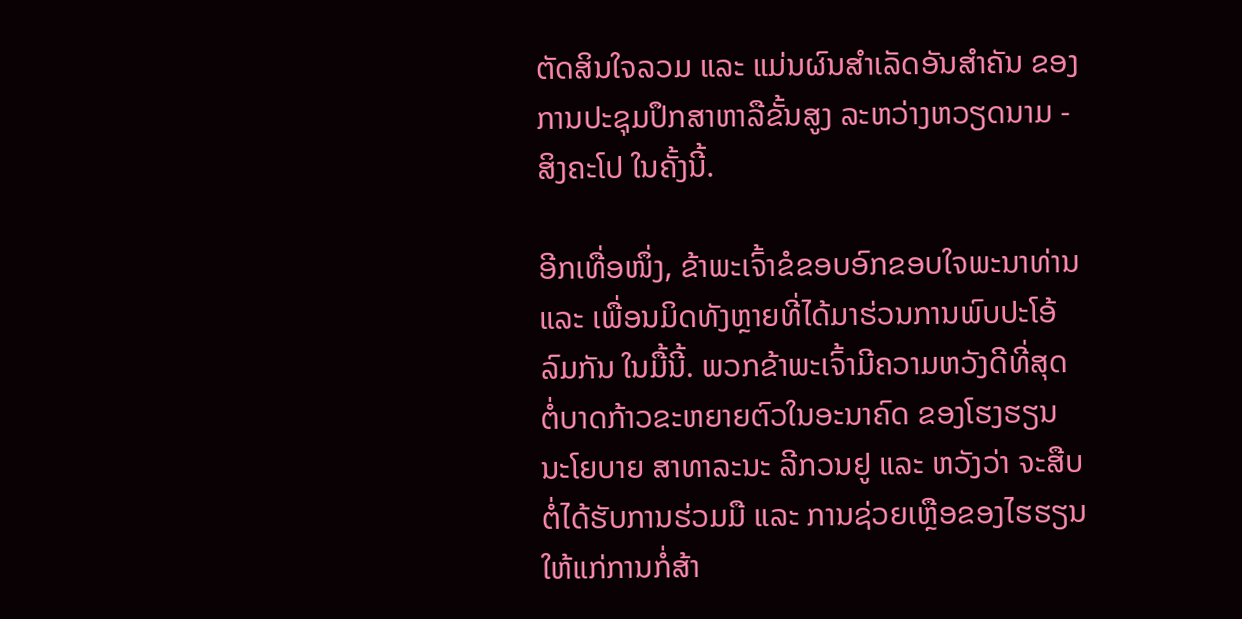ຕັດສິນໃຈລວມ ແລະ ແມ່ນຜົນສຳເລັດອັນສຳຄັນ ຂອງການປະຊຸມປຶກສາຫາລືຂັ້ນສູງ ລະຫວ່າງຫວຽດນາມ - ສິງຄະໂປ ໃນຄັ້ງນີ້.

ອີກເທື່ອໜຶ່ງ, ຂ້າພະເຈົ້າຂໍຂອບອົກຂອບໃຈພະນາທ່ານ ແລະ ເພື່ອນມິດທັງຫຼາຍທີ່ໄດ້ມາຮ່ວນການພົບປະໂອ້ລົມກັນ ໃນມື້ນີ້. ພວກຂ້າພະເຈົ້າມີຄວາມຫວັງດີທີ່ສຸດ ຕໍ່ບາດກ້າວຂະຫຍາຍຕົວໃນອະນາຄົດ ຂອງໂຮງຮຽນ ນະໂຍບາຍ ສາທາລະນະ ລີກວນຢູ ແລະ ຫວັງວ່າ ຈະສືບຕໍ່ໄດ້ຮັບການຮ່ວມມື ແລະ ການຊ່ວຍເຫຼືອຂອງໄຮຮຽນ ໃຫ້ແກ່ການກໍ່ສ້າ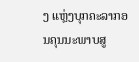ງ ແຫຼ່ງບຸກຄະລາກອນຄຸນນະພາບສູ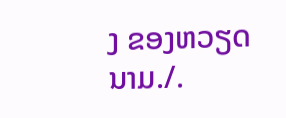ງ ຂອງຫວຽດນາມ./.